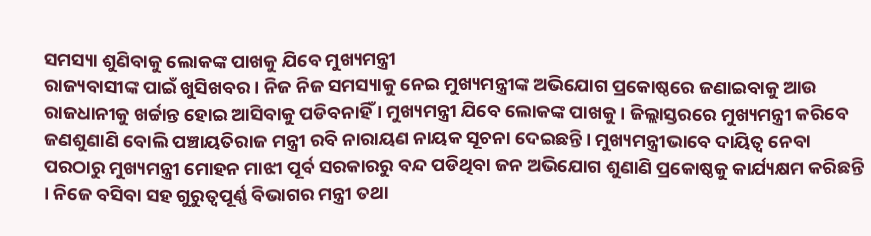ସମସ୍ୟା ଶୁଣିବାକୁ ଲୋକଙ୍କ ପାଖକୁ ଯିବେ ମୁଖ୍ୟମନ୍ତ୍ରୀ
ରାଜ୍ୟବାସୀଙ୍କ ପାଇଁ ଖୁସିଖବର । ନିଜ ନିଜ ସମସ୍ୟାକୁ ନେଇ ମୁଖ୍ୟମନ୍ତ୍ରୀଙ୍କ ଅଭିଯୋଗ ପ୍ରକୋଷ୍ଠରେ ଜଣାଇବାକୁ ଆଉ ରାଜଧାନୀକୁ ଖର୍ଚ୍ଚାନ୍ତ ହୋଇ ଆସିବାକୁ ପଡିବନାହିଁ । ମୁଖ୍ୟମନ୍ତ୍ରୀ ଯିବେ ଲୋକଙ୍କ ପାଖକୁ । ଜିଲ୍ଲାସ୍ତରରେ ମୁଖ୍ୟମନ୍ତ୍ରୀ କରିବେ ଜଣଶୁଣାଣି ବୋଲି ପଞ୍ଚାୟତିରାଜ ମନ୍ତ୍ରୀ ରବି ନାରାୟଣ ନାୟକ ସୂଚନା ଦେଇଛନ୍ତି । ମୁଖ୍ୟମନ୍ତ୍ରୀଭାବେ ଦାୟିତ୍ୱ ନେବା ପରଠାରୁ ମୁଖ୍ୟମନ୍ତ୍ରୀ ମୋହନ ମାଝୀ ପୂର୍ବ ସରକାରରୁ ବନ୍ଦ ପଡିଥିବା ଜନ ଅଭିଯୋଗ ଶୁଣାଣି ପ୍ରକୋଷ୍ଠକୁ କାର୍ଯ୍ୟକ୍ଷମ କରିଛନ୍ତି । ନିଜେ ବସିବା ସହ ଗୁରୁତ୍ୱପୂର୍ଣ୍ଣ ବିଭାଗର ମନ୍ତ୍ରୀ ତଥା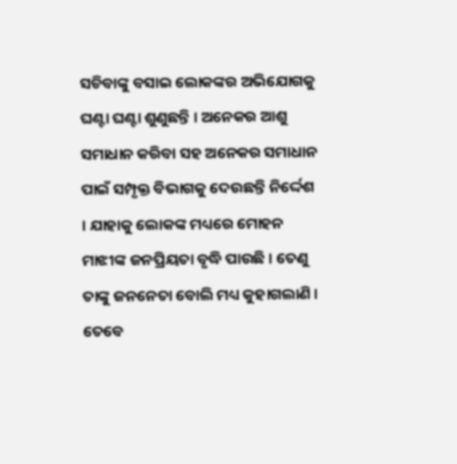ସଚିବାଙ୍କୁ ବସାଇ ଲୋକଙ୍କର ଅଭିଯୋଗକୁ ଘଣ୍ଟା ଘଣ୍ଟା ଶୁଣୁଛନ୍ତି । ଅନେକର ଆଶୁ ସମାଧାନ କରିବା ସହ ଅନେକର ସମାଧାନ ପାଇଁ ସମ୍ପୃକ୍ତ ବିଭାଗକୁ ଦେଉଛନ୍ତି ନିର୍ଦ୍ଦେଶ । ଯାହାକୁ ଲୋକଙ୍କ ମଧ୍ୟରେ ମୋହନ ମାଝୀଙ୍କ ଜନପ୍ରିୟତା ବୃଦ୍ଧି ପାଉଛି । ତେଣୁ ତାଙ୍କୁ ଜନନେତା ବୋଲି ମଧ୍ୟ କୁହାଗଲାଣି ।
ତେବେ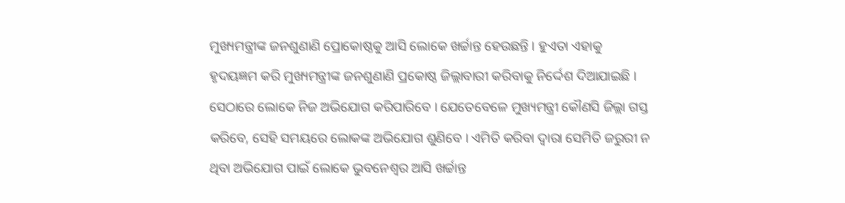ମୁଖ୍ୟମନ୍ତ୍ରୀଙ୍କ ଜନଶୁଣାଣି ପ୍ରୋକୋଷ୍ଠକୁ ଆସି ଲୋକେ ଖର୍ଚ୍ଚାନ୍ତ ହେଉଛନ୍ତି । ହୁଏତା ଏହାକୁ ହୃଦୟଜ୍ଞମ କରି ମୁଖ୍ୟମନ୍ତ୍ରୀଙ୍କ ଜନଶୁଣାଣି ପ୍ରକୋଷ୍ଠ ଜିଲ୍ଲାବାରୀ କରିବାକୁ ନିର୍ଦ୍ଦେଶ ଦିଆଯାଇଛି । ସେଠାରେ ଲୋକେ ନିଜ ଅଭିଯୋଗ କରିପାରିବେ । ଯେତେବେଳେ ମୁଖ୍ୟମନ୍ତ୍ରୀ କୌଣସି ଜିଲ୍ଲା ଗସ୍ତ କରିବେ, ସେହି ସମୟରେ ଲୋକଙ୍କ ଅଭିଯୋଗ ଶୁଣିବେ । ଏମିତି କରିବା ଦ୍ୱାରା ସେମିତି ଜରୁରୀ ନ ଥିବା ଅଭିଯୋଗ ପାଇଁ ଲୋକେ ଭୁବନେଶ୍ୱର ଆସି ଖର୍ଚ୍ଚାନ୍ତ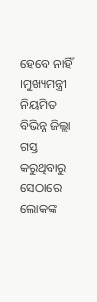ହେବେ ନାହିଁ ।ମୁଖ୍ୟମନ୍ତ୍ରୀ ନିୟମିତ ବିଭିନ୍ନ ଜିଲ୍ଲା ଗସ୍ତ କରୁଥିବାରୁ ସେଠାରେ ଲୋକଙ୍କ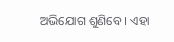ଅଭିଯୋଗ ଶୁଣିବେ । ଏହା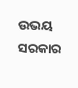ଉଭୟ ସରକାର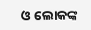ଓ ଲୋକଙ୍କ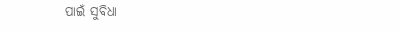ପାଇଁ ସୁବିଧା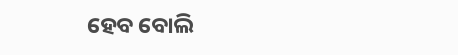ହେବ ବୋଲି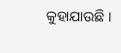କୁହାଯାଉଛି ।